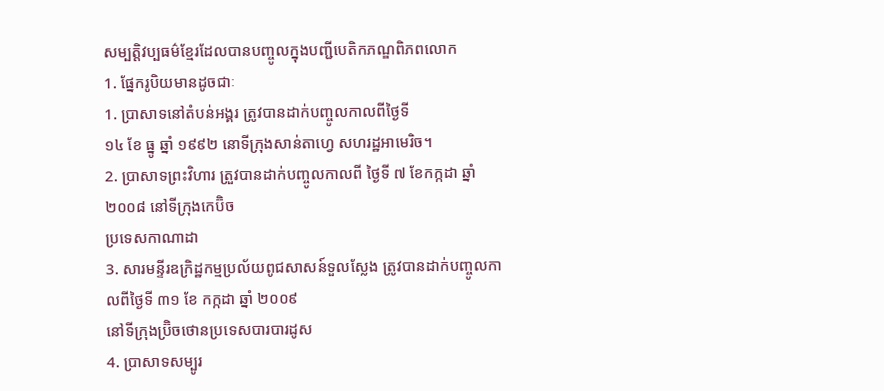សម្បត្តិវប្បធម៌ខ្មែរដែលបានបញ្ចូលក្នុងបញ្ជីបេតិកភណ្ឌពិភពលោក
1. ផ្នែករូបិយមានដូចជាៈ
1. ប្រាសាទនៅតំបន់អង្គរ ត្រូវបានដាក់បញ្ចូលកាលពីថ្ងៃទី
១៤ ខែ ធ្នូ ឆ្នាំ ១៩៩២ នោទីក្រុងសាន់តាហ្វេ សហរដ្ឋអាមេរិច។
2. ប្រាសាទព្រះវិហារ ត្រួវបានដាក់បញ្ចូលកាលពី ថ្ងៃទី ៧ ខែកក្កដា ឆ្នាំ ២០០៨ នៅទីក្រុងកេប៊ិច
ប្រទេសកាណាដា
3. សារមន្ទីរឧក្រិដ្ឋកម្មប្រល័យពូជសាសន៍ទួលស្លែង ត្រូវបានដាក់បញ្ចូលកាលពីថ្ងៃទី ៣១ ខែ កក្កដា ឆ្នាំ ២០០៩
នៅទីក្រុងប្រ៊ិចថោនប្រទេសបារបារដូស
4. ប្រាសាទសម្បូរ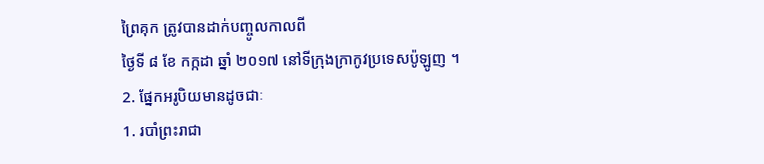ព្រៃគុក ត្រូវបានដាក់បញ្ចូលកាលពី
ថ្ងៃទី ៨ ខែ កក្កដា ឆ្នាំ ២០១៧ នៅទីក្រុងក្រាកូវប្រទេសប៉ូឡូញ ។
2. ផ្នែកអរូបិយមានដូចជាៈ
1. របាំព្រះរាជា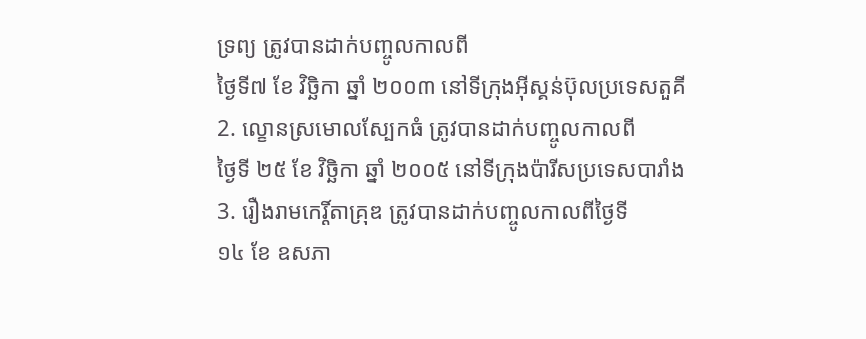ទ្រព្យ ត្រូវបានដាក់បញ្ចូលកាលពី
ថ្ងៃទី៧ ខែ វិច្ឆិកា ឆ្នាំ ២០០៣ នៅទីក្រុងអ៊ីស្គន់ប៊ុលប្រទេសតួគី
2. ល្ខោនស្រមោលស្បែកធំ ត្រូវបានដាក់បញ្ចូលកាលពី
ថ្ងៃទី ២៥ ខែ វិច្ឆិកា ឆ្នាំ ២០០៥ នៅទីក្រុងប៉ារីសប្រទេសបារាំង
3. រឿងរាមកេរ្តិ៍តាគ្រុឌ ត្រូវបានដាក់បញ្ចូលកាលពីថ្ងៃទី
១៤ ខែ ឧសភា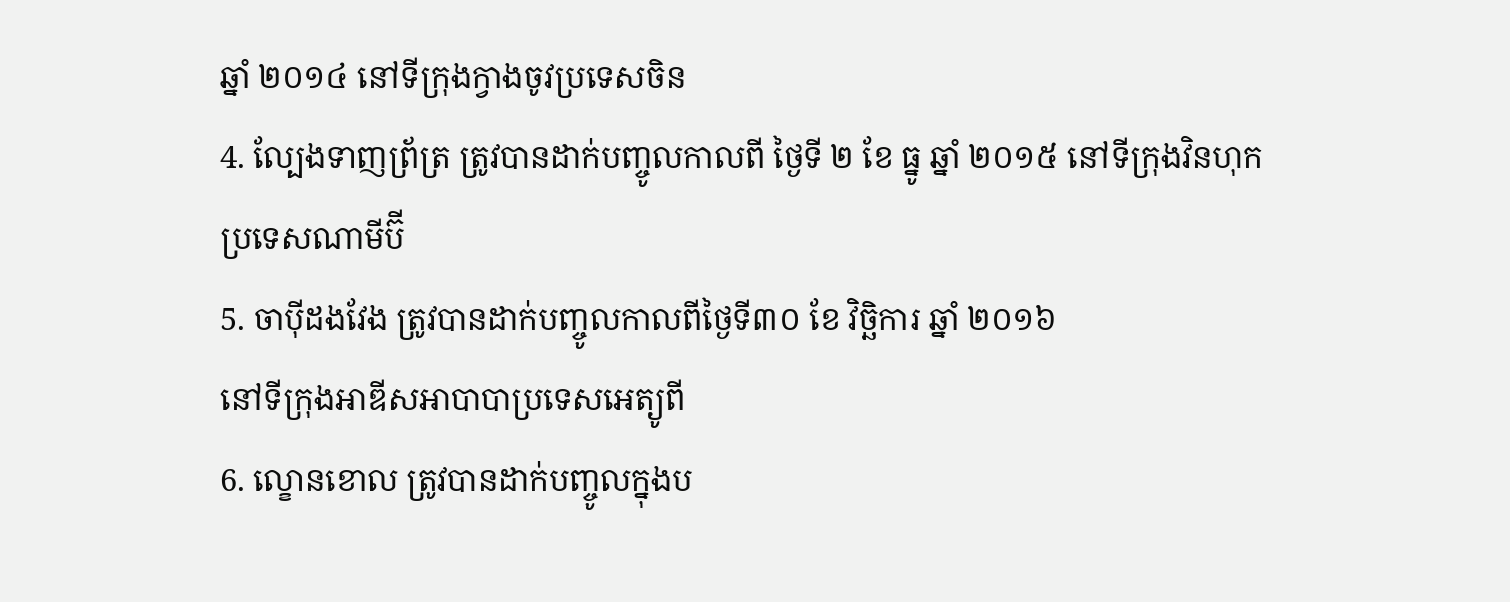ឆ្នាំ ២០១៤ នៅទីក្រុងក្វាងចូវប្រទេសចិន
4. ល្បែងទាញព្រ័ត្រ ត្រូវបានដាក់បញ្ចូលកាលពី ថ្ងៃទី ២ ខែ ធ្នូ ឆ្នាំ ២០១៥ នៅទីក្រុងវិនហុក
ប្រទេសណាមីប៊ី
5. ចាប៉ីដងវែង ត្រូវបានដាក់បញ្ចូលកាលពីថ្ងៃទី៣០ ខែ វិច្ឆិការ ឆ្នាំ ២០១៦
នៅទីក្រុងអាឌីសអាបាបាប្រទេសអេត្យូពី
6. ល្ខោនខោល ត្រូវបានដាក់បញ្ចូលក្នុងប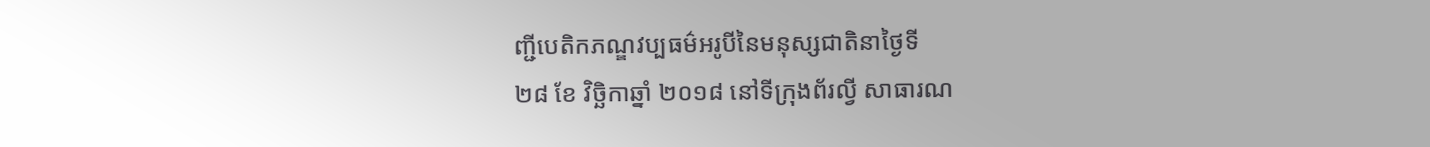ញ្ជីបេតិកភណ្ឌវប្បធម៌អរូបីនៃមនុស្សជាតិនាថ្ងៃទី
២៨ ខែ វិច្ឆិកាឆ្នាំ ២០១៨ នៅទីក្រុងព័រល្វី សាធារណ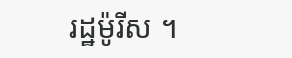រដ្ឋម៉ូរីស ។